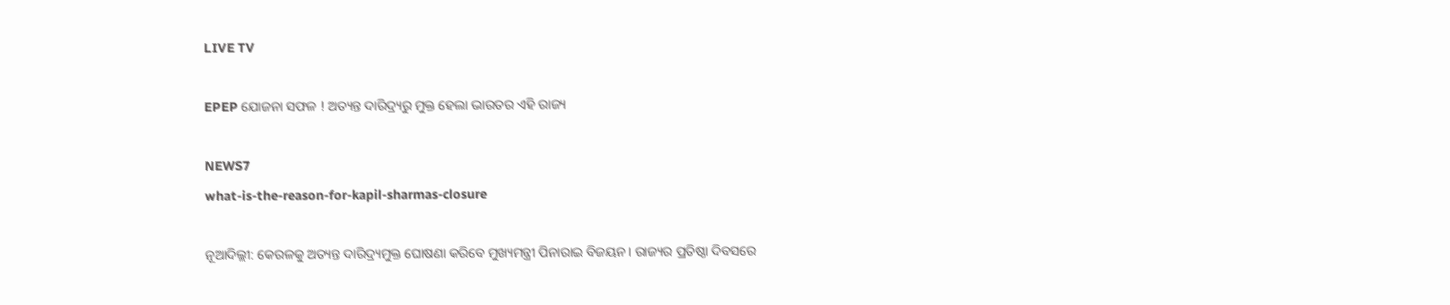LIVE TV

EPEP ଯୋଜନା ସଫଳ ! ଅତ୍ୟନ୍ତ ଦାରିଦ୍ର୍ୟରୁ ମୁକ୍ତ ହେଲା ଭାରତର ଏହି ରାଜ୍ୟ

NEWS7
what-is-the-reason-for-kapil-sharmas-closure

ନୂଆଦିଲ୍ଲୀ: କେରଳକୁ ଅତ୍ୟନ୍ତ ଦାରିଦ୍ର୍ୟମୁକ୍ତ ଘୋଷଣା କରିବେ ମୁଖ୍ୟମନ୍ତ୍ରୀ ପିନାରାଇ ବିଜୟନ। ରାଜ୍ୟର ପ୍ରତିଷ୍ଠା ଦିବସରେ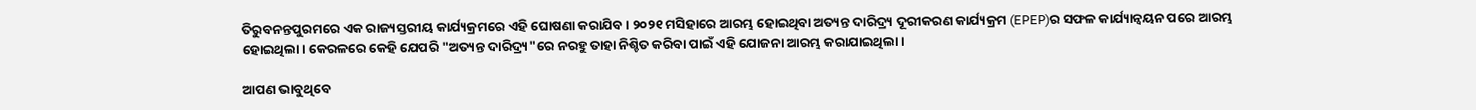ତିରୁବନନ୍ତପୁରମରେ ଏକ ରାଜ୍ୟସ୍ତରୀୟ କାର୍ଯ୍ୟକ୍ରମରେ ଏହି ଘୋଷଣା କରାଯିବ। ୨୦୨୧ ମସିହାରେ ଆରମ୍ଭ ହୋଇଥିବା ଅତ୍ୟନ୍ତ ଦାରିଦ୍ର୍ୟ ଦୂରୀକରଣ କାର୍ଯ୍ୟକ୍ରମ (EPEP)ର ସଫଳ କାର୍ଯ୍ୟାନ୍ୱୟନ ପରେ ଆରମ୍ଭ ହୋଇଥିଲା। କେରଳରେ କେହି ଯେପରି "ଅତ୍ୟନ୍ତ ଦାରିଦ୍ର୍ୟ"ରେ ନରହୁ ତାହା ନିଶ୍ଚିତ କରିବା ପାଇଁ ଏହି ଯୋଜନା ଆରମ୍ଭ କରାଯାଇଥିଲା।

ଆପଣ ଭାବୁଥିବେ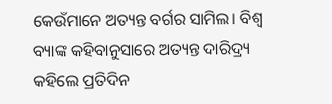କେଉଁମାନେ ଅତ୍ୟନ୍ତ ବର୍ଗର ସାମିଲ। ବିଶ୍ୱ ବ୍ୟାଙ୍କ କହିବାନୁସାରେ ଅତ୍ୟନ୍ତ ଦାରିଦ୍ର୍ୟ କହିଲେ ପ୍ରତିଦିନ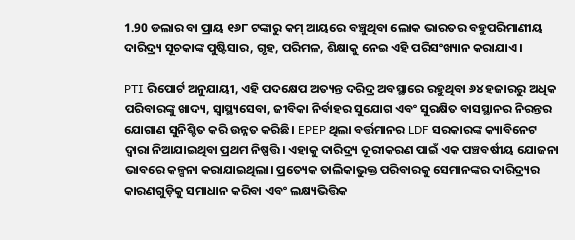1.90 ଡଲାର ବା ପ୍ରାୟ ୧୬୮ ଟଙ୍କାରୁ କମ୍ ଆୟରେ ବଞ୍ଚୁଥିବା ଲୋକ ଭାରତର ବହୁପରିମାଣୀୟ ଦାରିଦ୍ର୍ୟ ସୂଚକାଙ୍କ ପୁଷ୍ଟିସାର, ଗୃହ, ପରିମଳ, ଶିକ୍ଷାକୁ ନେଇ ଏହି ପରିସଂଖ୍ୟାନ କରାଯାଏ।

PTI ରିପୋର୍ଟ ଅନୁଯାୟୀ, ଏହି ପଦକ୍ଷେପ ଅତ୍ୟନ୍ତ ଦରିଦ୍ର ଅବସ୍ଥାରେ ରହୁଥିବା ୬୪ ହଜାରରୁ ଅଧିକ ପରିବାରଙ୍କୁ ଖାଦ୍ୟ, ସ୍ୱାସ୍ଥ୍ୟସେବା, ଜୀବିକା ନିର୍ବାହର ସୁଯୋଗ ଏବଂ ସୁରକ୍ଷିତ ବାସସ୍ଥାନର ନିରନ୍ତର ଯୋଗାଣ ସୁନିଶ୍ଚିତ କରି ଉନ୍ନତ କରିଛି। EPEP ଥିଲା ବର୍ତ୍ତମାନର LDF ସରକାରଙ୍କ କ୍ୟାବିନେଟ ଦ୍ୱାରା ନିଆଯାଇଥିବା ପ୍ରଥମ ନିଷ୍ପତ୍ତି। ଏହାକୁ ଦାରିଦ୍ର୍ୟ ଦୂରୀକରଣ ପାଇଁ ଏକ ପଞ୍ଚବର୍ଷୀୟ ଯୋଜନା ଭାବରେ କଳ୍ପନା କରାଯାଇଥିଲା। ପ୍ରତ୍ୟେକ ତାଲିକାଭୁକ୍ତ ପରିବାରକୁ ସେମାନଙ୍କର ଦାରିଦ୍ର୍ୟର କାରଣଗୁଡ଼ିକୁ ସମାଧାନ କରିବା ଏବଂ ଲକ୍ଷ୍ୟଭିତ୍ତିକ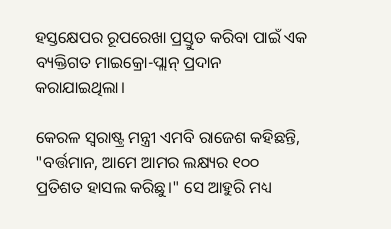ହସ୍ତକ୍ଷେପର ରୂପରେଖା ପ୍ରସ୍ତୁତ କରିବା ପାଇଁ ଏକ ବ୍ୟକ୍ତିଗତ ମାଇକ୍ରୋ-ପ୍ଲାନ୍ ପ୍ରଦାନ କରାଯାଇଥିଲା।

କେରଳ ସ୍ୱରାଷ୍ଟ୍ର ମନ୍ତ୍ରୀ ଏମବି ରାଜେଶ କହିଛନ୍ତି, "ବର୍ତ୍ତମାନ, ଆମେ ଆମର ଲକ୍ଷ୍ୟର ୧୦୦ ପ୍ରତିଶତ ହାସଲ କରିଛୁ।" ସେ ଆହୁରି ମଧ୍ୟ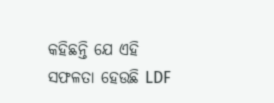କହିଛନ୍ତି ଯେ ଏହି ସଫଳତା ହେଉଛି LDF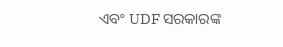ଏବଂ UDF ସରକାରଙ୍କ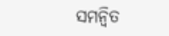ସମନ୍ୱିତ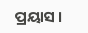ପ୍ରୟାସ ।